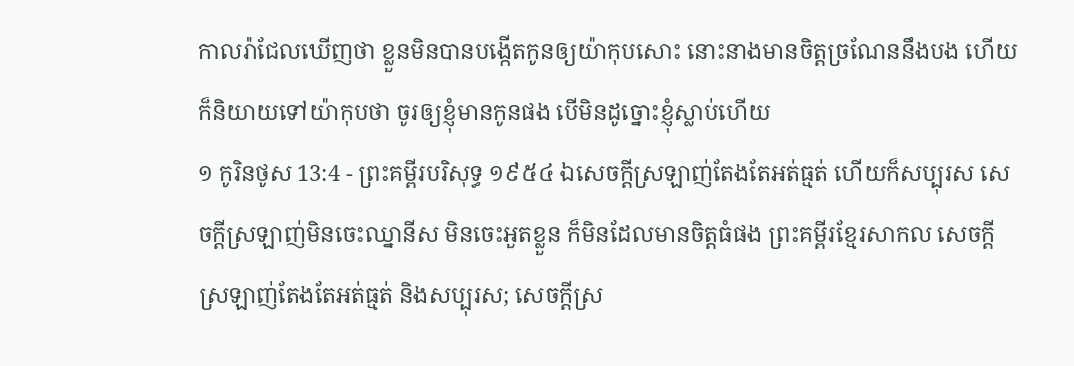កាលរ៉ាជែលឃើញថា ខ្លួនមិនបានបង្កើតកូនឲ្យយ៉ាកុបសោះ នោះនាងមានចិត្តច្រណែននឹងបង ហើយក៏និយាយទៅយ៉ាកុបថា ចូរឲ្យខ្ញុំមានកូនផង បើមិនដូច្នោះខ្ញុំស្លាប់ហើយ
១ កូរិនថូស 13:4 - ព្រះគម្ពីរបរិសុទ្ធ ១៩៥៤ ឯសេចក្ដីស្រឡាញ់តែងតែអត់ធ្មត់ ហើយក៏សប្បុរស សេចក្ដីស្រឡាញ់មិនចេះឈ្នានីស មិនចេះអួតខ្លួន ក៏មិនដែលមានចិត្តធំផង ព្រះគម្ពីរខ្មែរសាកល សេចក្ដីស្រឡាញ់តែងតែអត់ធ្មត់ និងសប្បុរស; សេចក្ដីស្រ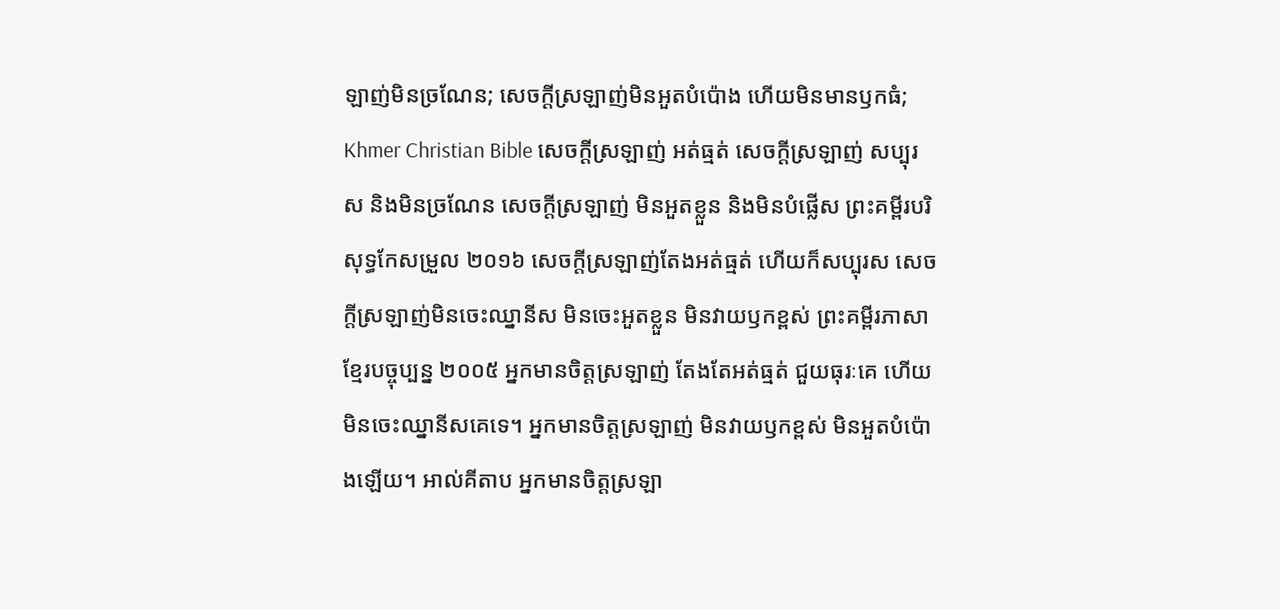ឡាញ់មិនច្រណែន; សេចក្ដីស្រឡាញ់មិនអួតបំប៉ោង ហើយមិនមានឫកធំ; Khmer Christian Bible សេចក្ដីស្រឡាញ់ អត់ធ្មត់ សេចក្ដីស្រឡាញ់ សប្បុរស និងមិនច្រណែន សេចក្ដីស្រឡាញ់ មិនអួតខ្លួន និងមិនបំផ្លើស ព្រះគម្ពីរបរិសុទ្ធកែសម្រួល ២០១៦ សេចក្តីស្រឡាញ់តែងអត់ធ្មត់ ហើយក៏សប្បុរស សេចក្តីស្រឡាញ់មិនចេះឈ្នានីស មិនចេះអួតខ្លួន មិនវាយឫកខ្ពស់ ព្រះគម្ពីរភាសាខ្មែរបច្ចុប្បន្ន ២០០៥ អ្នកមានចិត្តស្រឡាញ់ តែងតែអត់ធ្មត់ ជួយធុរៈគេ ហើយមិនចេះឈ្នានីសគេទេ។ អ្នកមានចិត្តស្រឡាញ់ មិនវាយឫកខ្ពស់ មិនអួតបំប៉ោងឡើយ។ អាល់គីតាប អ្នកមានចិត្ដស្រឡា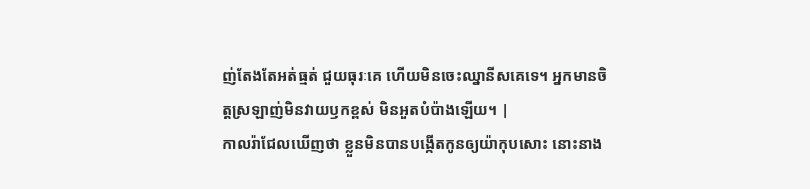ញ់តែងតែអត់ធ្មត់ ជួយធុរៈគេ ហើយមិនចេះឈ្នានីសគេទេ។ អ្នកមានចិត្ដស្រឡាញ់មិនវាយឫកខ្ពស់ មិនអួតបំប៉ាងឡើយ។ |
កាលរ៉ាជែលឃើញថា ខ្លួនមិនបានបង្កើតកូនឲ្យយ៉ាកុបសោះ នោះនាង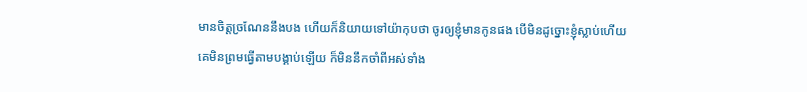មានចិត្តច្រណែននឹងបង ហើយក៏និយាយទៅយ៉ាកុបថា ចូរឲ្យខ្ញុំមានកូនផង បើមិនដូច្នោះខ្ញុំស្លាប់ហើយ
គេមិនព្រមធ្វើតាមបង្គាប់ឡើយ ក៏មិននឹកចាំពីអស់ទាំង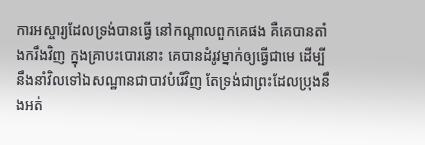ការអស្ចារ្យដែលទ្រង់បានធ្វើ នៅកណ្តាលពួកគេផង គឺគេបានតាំងករឹងវិញ ក្នុងគ្រាបះបោរនោះ គេបានដំរូវម្នាក់ឲ្យធ្វើជាមេ ដើម្បីនឹងនាំវិលទៅឯសណ្ឋានជាបាវបំរើវិញ តែទ្រង់ជាព្រះដែលប្រុងនឹងអត់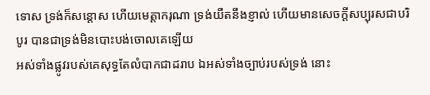ទោស ទ្រង់ក៏សន្តោស ហើយមេត្តាករុណា ទ្រង់យឺតនឹងខ្ញាល់ ហើយមានសេចក្ដីសប្បុរសជាបរិបូរ បានជាទ្រង់មិនបោះបង់ចោលគេឡើយ
អស់ទាំងផ្លូវរបស់គេសុទ្ធតែលំបាកជាដរាប ឯអស់ទាំងច្បាប់របស់ទ្រង់ នោះ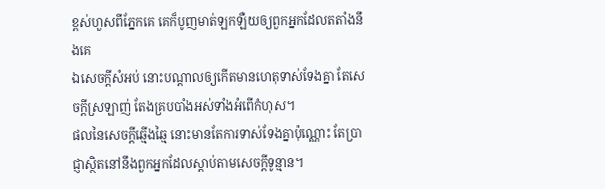ខ្ពស់ហួសពីភ្នែកគេ គេក៏បូញមាត់ឡកឡឺយឲ្យពួកអ្នកដែលតតាំងនឹងគេ
ឯសេចក្ដីសំអប់ នោះបណ្តាលឲ្យកើតមានហេតុទាស់ទែងគ្នា តែសេចក្ដីស្រឡាញ់ តែងគ្របបាំងអស់ទាំងអំពើកំហុស។
ផលនៃសេចក្ដីឆ្មើងឆ្មៃ នោះមានតែការទាស់ទែងគ្នាប៉ុណ្ណោះ តែប្រាជ្ញាស្ថិតនៅនឹងពួកអ្នកដែលស្តាប់តាមសេចក្ដីទូន្មាន។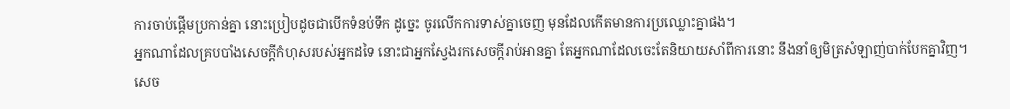ការចាប់ផ្តើមប្រកាន់គ្នា នោះប្រៀបដូចជាបើកទំនប់ទឹក ដូច្នេះ ចូរលើកការទាស់គ្នាចេញ មុនដែលកើតមានការប្រឈ្លោះគ្នាផង។
អ្នកណាដែលគ្របបាំងសេចក្ដីកំហុសរបស់អ្នកដទៃ នោះជាអ្នកស្វែងរកសេចក្ដីរាប់អានគ្នា តែអ្នកណាដែលចេះតែនិយាយសាំពីការនោះ នឹងនាំឲ្យមិត្រសំឡាញ់បាក់បែកគ្នាវិញ។
សេច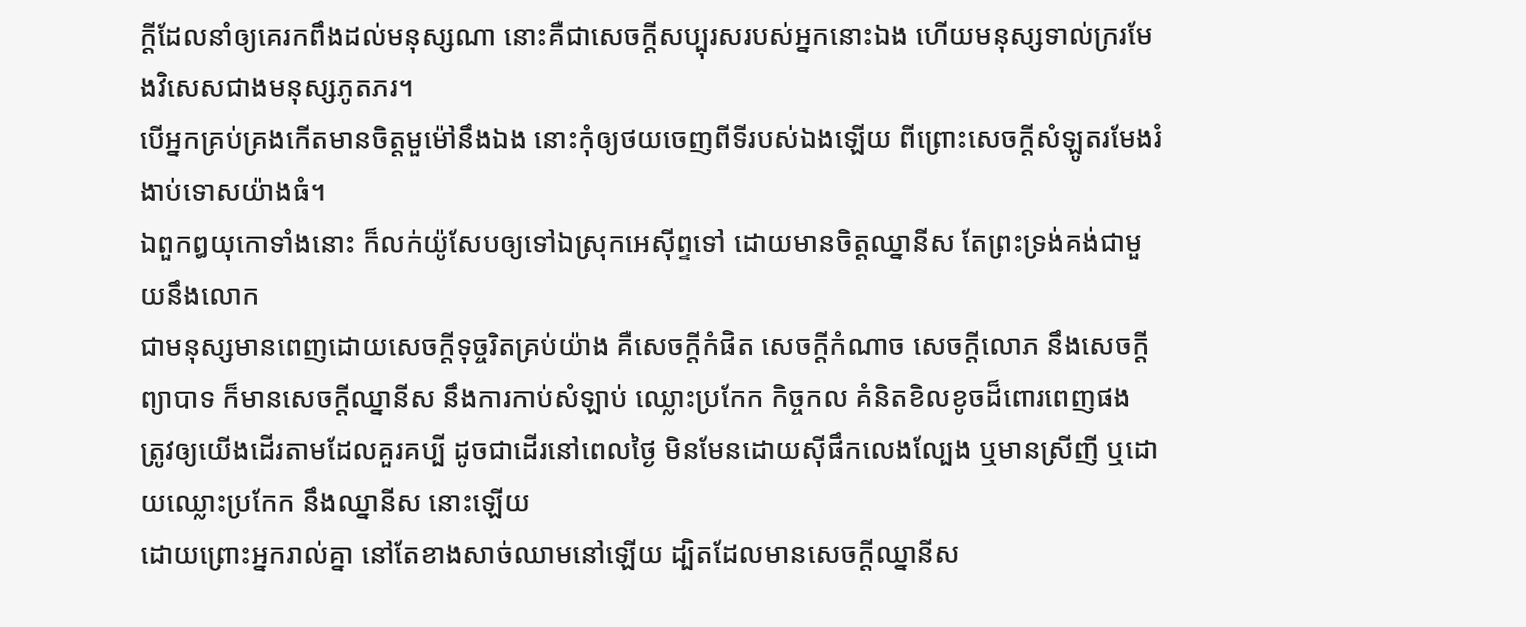ក្ដីដែលនាំឲ្យគេរកពឹងដល់មនុស្សណា នោះគឺជាសេចក្ដីសប្បុរសរបស់អ្នកនោះឯង ហើយមនុស្សទាល់ក្ររមែងវិសេសជាងមនុស្សភូតភរ។
បើអ្នកគ្រប់គ្រងកើតមានចិត្តមួម៉ៅនឹងឯង នោះកុំឲ្យថយចេញពីទីរបស់ឯងឡើយ ពីព្រោះសេចក្ដីសំឡូតរមែងរំងាប់ទោសយ៉ាងធំ។
ឯពួកឰយុកោទាំងនោះ ក៏លក់យ៉ូសែបឲ្យទៅឯស្រុកអេស៊ីព្ទទៅ ដោយមានចិត្តឈ្នានីស តែព្រះទ្រង់គង់ជាមួយនឹងលោក
ជាមនុស្សមានពេញដោយសេចក្ដីទុច្ចរិតគ្រប់យ៉ាង គឺសេចក្ដីកំផិត សេចក្ដីកំណាច សេចក្ដីលោភ នឹងសេចក្ដីព្យាបាទ ក៏មានសេចក្ដីឈ្នានីស នឹងការកាប់សំឡាប់ ឈ្លោះប្រកែក កិច្ចកល គំនិតខិលខូចដ៏ពោរពេញផង
ត្រូវឲ្យយើងដើរតាមដែលគួរគប្បី ដូចជាដើរនៅពេលថ្ងៃ មិនមែនដោយស៊ីផឹកលេងល្បែង ឬមានស្រីញី ឬដោយឈ្លោះប្រកែក នឹងឈ្នានីស នោះឡើយ
ដោយព្រោះអ្នករាល់គ្នា នៅតែខាងសាច់ឈាមនៅឡើយ ដ្បិតដែលមានសេចក្ដីឈ្នានីស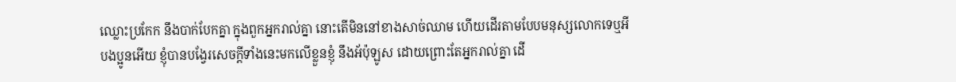ឈ្លោះប្រកែក នឹងបាក់បែកគ្នា ក្នុងពួកអ្នករាល់គ្នា នោះតើមិននៅខាងសាច់ឈាម ហើយដើរតាមបែបមនុស្សលោកទេឬអី
បងប្អូនអើយ ខ្ញុំបានបង្វែរសេចក្ដីទាំងនេះមកលើខ្លួនខ្ញុំ នឹងអ័ប៉ុឡូស ដោយព្រោះតែអ្នករាល់គ្នា ដើ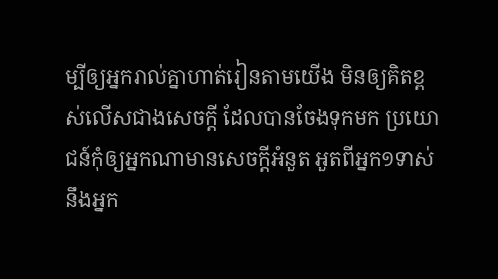ម្បីឲ្យអ្នករាល់គ្នាហាត់រៀនតាមយើង មិនឲ្យគិតខ្ពស់លើសជាងសេចក្ដី ដែលបានចែងទុកមក ប្រយោជន៍កុំឲ្យអ្នកណាមានសេចក្ដីអំនួត អួតពីអ្នក១ទាស់នឹងអ្នក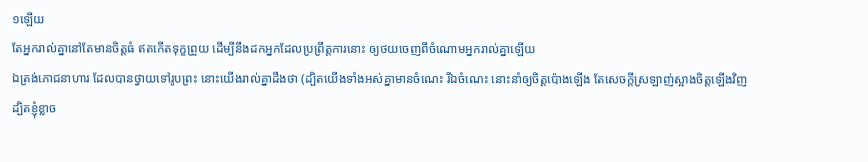១ឡើយ
តែអ្នករាល់គ្នានៅតែមានចិត្តធំ ឥតកើតទុក្ខព្រួយ ដើម្បីនឹងដកអ្នកដែលប្រព្រឹត្តការនោះ ឲ្យថយចេញពីចំណោមអ្នករាល់គ្នាឡើយ
ឯត្រង់ភោជនាហារ ដែលបានថ្វាយទៅរូបព្រះ នោះយើងរាល់គ្នាដឹងថា (ដ្បិតយើងទាំងអស់គ្នាមានចំណេះ រីឯចំណេះ នោះនាំឲ្យចិត្តប៉ោងឡើង តែសេចក្ដីស្រឡាញ់ស្អាងចិត្តឡើងវិញ
ដ្បិតខ្ញុំខ្លាច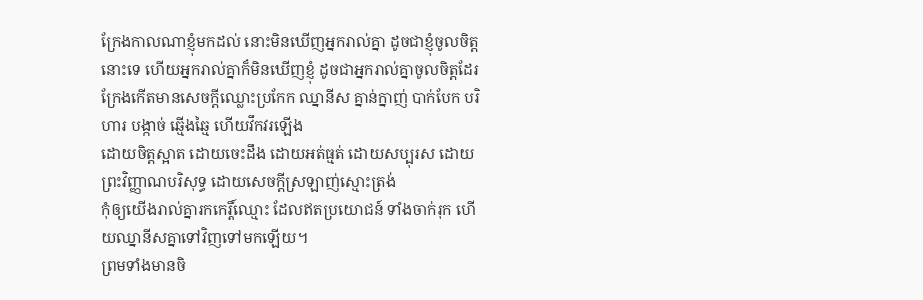ក្រែងកាលណាខ្ញុំមកដល់ នោះមិនឃើញអ្នករាល់គ្នា ដូចជាខ្ញុំចូលចិត្តនោះទេ ហើយអ្នករាល់គ្នាក៏មិនឃើញខ្ញុំ ដូចជាអ្នករាល់គ្នាចូលចិត្តដែរ ក្រែងកើតមានសេចក្ដីឈ្លោះប្រកែក ឈ្នានីស គ្នាន់ក្នាញ់ បាក់បែក បរិហារ បង្កាច់ ឆ្មើងឆ្មៃ ហើយវឹកវរឡើង
ដោយចិត្តស្អាត ដោយចេះដឹង ដោយអត់ធ្មត់ ដោយសប្បុរស ដោយព្រះវិញ្ញាណបរិសុទ្ធ ដោយសេចក្ដីស្រឡាញ់ស្មោះត្រង់
កុំឲ្យយើងរាល់គ្នារកកេរ្តិ៍ឈ្មោះ ដែលឥតប្រយោជន៍ ទាំងចាក់រុក ហើយឈ្នានីសគ្នាទៅវិញទៅមកឡើយ។
ព្រមទាំងមានចិ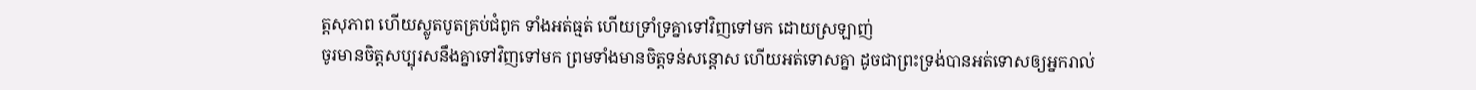ត្តសុភាព ហើយស្លូតបូតគ្រប់ជំពូក ទាំងអត់ធ្មត់ ហើយទ្រាំទ្រគ្នាទៅវិញទៅមក ដោយស្រឡាញ់
ចូរមានចិត្តសប្បុរសនឹងគ្នាទៅវិញទៅមក ព្រមទាំងមានចិត្តទន់សន្តោស ហើយអត់ទោសគ្នា ដូចជាព្រះទ្រង់បានអត់ទោសឲ្យអ្នករាល់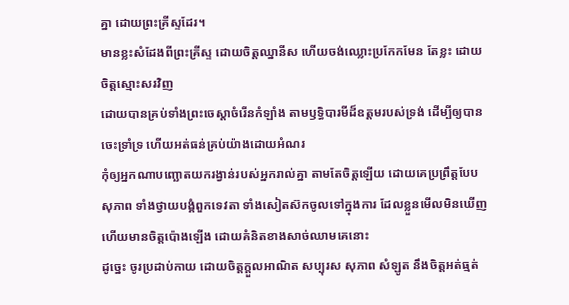គ្នា ដោយព្រះគ្រីស្ទដែរ។
មានខ្លះសំដែងពីព្រះគ្រីស្ទ ដោយចិត្តឈ្នានីស ហើយចង់ឈ្លោះប្រកែកមែន តែខ្លះ ដោយចិត្តស្មោះសរវិញ
ដោយបានគ្រប់ទាំងព្រះចេស្តាចំរើនកំឡាំង តាមឫទ្ធិបារមីដ៏ឧត្តមរបស់ទ្រង់ ដើម្បីឲ្យបានចេះទ្រាំទ្រ ហើយអត់ធន់គ្រប់យ៉ាងដោយអំណរ
កុំឲ្យអ្នកណាបញ្ឆោតយករង្វាន់របស់អ្នករាល់គ្នា តាមតែចិត្តឡើយ ដោយគេប្រព្រឹត្តបែបសុភាព ទាំងថ្វាយបង្គំពួកទេវតា ទាំងសៀតស៊កចូលទៅក្នុងការ ដែលខ្លួនមើលមិនឃើញ ហើយមានចិត្តប៉ោងឡើង ដោយគំនិតខាងសាច់ឈាមគេនោះ
ដូច្នេះ ចូរប្រដាប់កាយ ដោយចិត្តក្តួលអាណិត សប្បុរស សុភាព សំឡូត នឹងចិត្តអត់ធ្មត់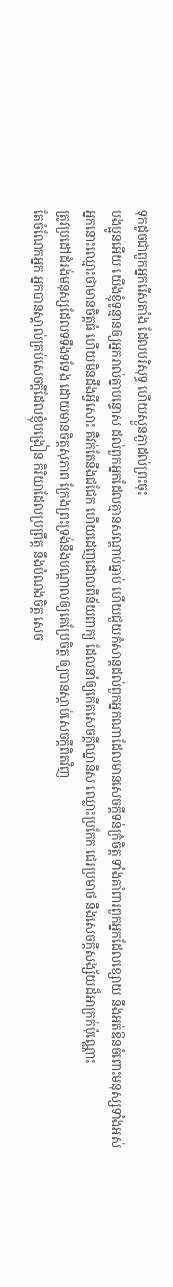ទុកដូចជាពួកអ្នករើសតាំង ដែលបរិសុទ្ធ ហើយស្ងួនភ្ងាដល់ព្រះចុះ
បងប្អូនអើយ យើងខ្ញុំទូន្មានឲ្យអ្នករាល់គ្នាបន្ទោស ដល់ពួកអ្នកដែលគ្មានសណ្តាប់ធ្នាប់ ហើយជួយកំសាន្តដល់ពួកអ្នកណាដែលមានសេចក្ដីទន់ក្រំចិត្ត ទាំងគាំពារពួកអ្នកដែលខ្សោយ នឹងអត់ឱនចំពោះមនុស្សទាំងអស់
អ្នកនោះឈ្មោះថាមានចិត្តធំ ហើយមិនដឹងអ្វីសោះ គឺវក់តែនឹងជជែក ហើយដេញដោលពីន័យពាក្យ ដែលនាំឲ្យកើតសេចក្ដីឈ្នានីស ឈ្លោះប្រកែក ជេរប្រមាថ នឹងសេចក្ដីសង្ស័យដ៏អាក្រក់ប៉ុណ្ណោះ
ត្រូវប្រដៅដំរង់មនុស្សដែលទទឹងទទែង ដោយមានចិត្តសុភាព ក្រែងព្រះទ្រង់នឹងបណ្តាលឲ្យគេប្រែចិត្ត ឲ្យបានស្តាប់សេចក្ដីពិតវិញ
តែចំណែកអ្នក អ្នកបានស្គាល់គ្រប់សេចក្ដីដែលខ្ញុំបង្រៀន កិរិយាដែលប្រព្រឹត្ត នឹងបំណងចិត្ត សេច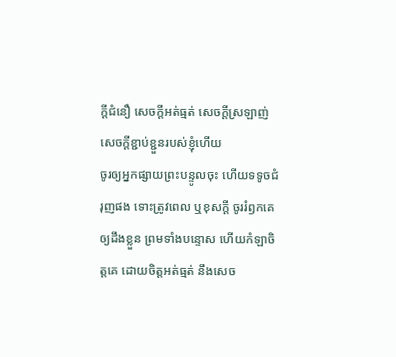ក្ដីជំនឿ សេចក្ដីអត់ធ្មត់ សេចក្ដីស្រឡាញ់ សេចក្ដីខ្ជាប់ខ្ជួនរបស់ខ្ញុំហើយ
ចូរឲ្យអ្នកផ្សាយព្រះបន្ទូលចុះ ហើយទទូចជំរុញផង ទោះត្រូវពេល ឬខុសក្តី ចូររំឭកគេឲ្យដឹងខ្លួន ព្រមទាំងបន្ទោស ហើយកំឡាចិត្តគេ ដោយចិត្តអត់ធ្មត់ នឹងសេច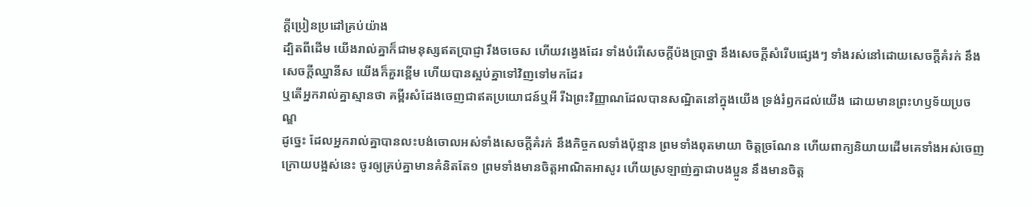ក្ដីប្រៀនប្រដៅគ្រប់យ៉ាង
ដ្បិតពីដើម យើងរាល់គ្នាក៏ជាមនុស្សឥតប្រាជ្ញា រឹងចចេស ហើយវង្វេងដែរ ទាំងបំរើសេចក្ដីប៉ងប្រាថ្នា នឹងសេចក្ដីសំរើបផ្សេងៗ ទាំងរស់នៅដោយសេចក្ដីគំរក់ នឹងសេចក្ដីឈ្នានីស យើងក៏គួរខ្ពើម ហើយបានស្អប់គ្នាទៅវិញទៅមកដែរ
ឬតើអ្នករាល់គ្នាស្មានថា គម្ពីរសំដែងចេញជាឥតប្រយោជន៍ឬអី រីឯព្រះវិញ្ញាណដែលបានសណ្ឋិតនៅក្នុងយើង ទ្រង់រំឭកដល់យើង ដោយមានព្រះហឫទ័យប្រចណ្ឌ
ដូច្នេះ ដែលអ្នករាល់គ្នាបានលះបង់ចោលអស់ទាំងសេចក្ដីគំរក់ នឹងកិច្ចកលទាំងប៉ុន្មាន ព្រមទាំងពុតមាយា ចិត្តច្រណែន ហើយពាក្យនិយាយដើមគេទាំងអស់ចេញ
ក្រោយបង្អស់នេះ ចូរឲ្យគ្រប់គ្នាមានគំនិតតែ១ ព្រមទាំងមានចិត្តអាណិតអាសូរ ហើយស្រឡាញ់គ្នាជាបងប្អូន នឹងមានចិត្ត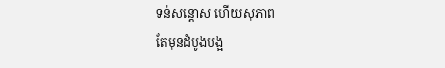ទន់សន្តោស ហើយសុភាព
តែមុនដំបូងបង្អ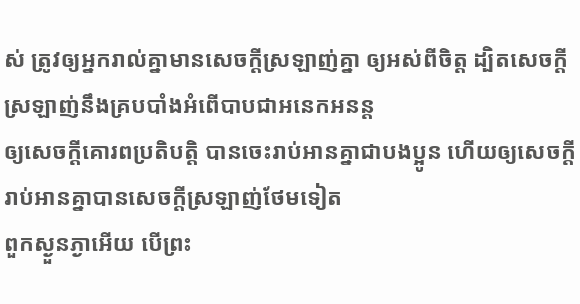ស់ ត្រូវឲ្យអ្នករាល់គ្នាមានសេចក្ដីស្រឡាញ់គ្នា ឲ្យអស់ពីចិត្ត ដ្បិតសេចក្ដីស្រឡាញ់នឹងគ្របបាំងអំពើបាបជាអនេកអនន្ត
ឲ្យសេចក្ដីគោរពប្រតិបត្តិ បានចេះរាប់អានគ្នាជាបងប្អូន ហើយឲ្យសេចក្ដីរាប់អានគ្នាបានសេចក្ដីស្រឡាញ់ថែមទៀត
ពួកស្ងួនភ្ងាអើយ បើព្រះ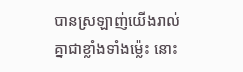បានស្រឡាញ់យើងរាល់គ្នាជាខ្លាំងទាំងម៉្លេះ នោះ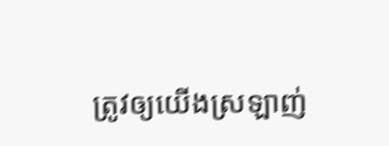ត្រូវឲ្យយើងស្រឡាញ់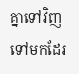គ្នាទៅវិញទៅមកដែរ